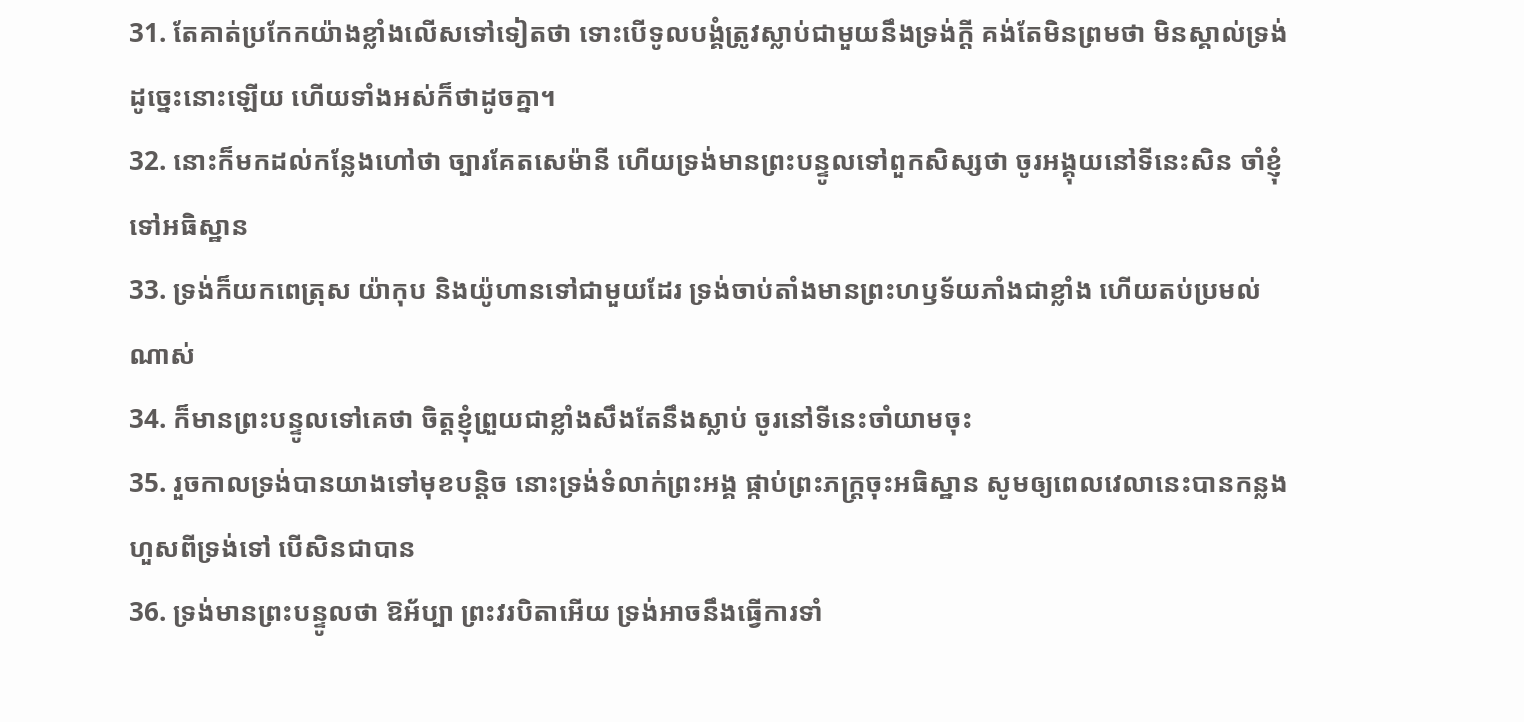31. តែគាត់ប្រកែកយ៉ាងខ្លាំងលើសទៅទៀតថា ទោះបើទូលបង្គំត្រូវស្លាប់ជាមួយនឹងទ្រង់ក្តី គង់តែមិនព្រមថា មិនស្គាល់ទ្រង់ដូច្នេះនោះឡើយ ហើយទាំងអស់ក៏ថាដូចគ្នា។
32. នោះក៏មកដល់កន្លែងហៅថា ច្បារគែតសេម៉ានី ហើយទ្រង់មានព្រះបន្ទូលទៅពួកសិស្សថា ចូរអង្គុយនៅទីនេះសិន ចាំខ្ញុំទៅអធិស្ឋាន
33. ទ្រង់ក៏យកពេត្រុស យ៉ាកុប និងយ៉ូហានទៅជាមួយដែរ ទ្រង់ចាប់តាំងមានព្រះហឫទ័យភាំងជាខ្លាំង ហើយតប់ប្រមល់ណាស់
34. ក៏មានព្រះបន្ទូលទៅគេថា ចិត្តខ្ញុំព្រួយជាខ្លាំងសឹងតែនឹងស្លាប់ ចូរនៅទីនេះចាំយាមចុះ
35. រួចកាលទ្រង់បានយាងទៅមុខបន្តិច នោះទ្រង់ទំលាក់ព្រះអង្គ ផ្កាប់ព្រះភក្ត្រចុះអធិស្ឋាន សូមឲ្យពេលវេលានេះបានកន្លងហួសពីទ្រង់ទៅ បើសិនជាបាន
36. ទ្រង់មានព្រះបន្ទូលថា ឱអ័ប្បា ព្រះវរបិតាអើយ ទ្រង់អាចនឹងធ្វើការទាំ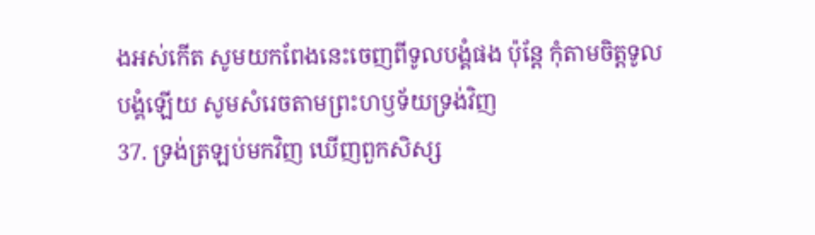ងអស់កើត សូមយកពែងនេះចេញពីទូលបង្គំផង ប៉ុន្តែ កុំតាមចិត្តទូលបង្គំឡើយ សូមសំរេចតាមព្រះហឫទ័យទ្រង់វិញ
37. ទ្រង់ត្រឡប់មកវិញ ឃើញពួកសិស្ស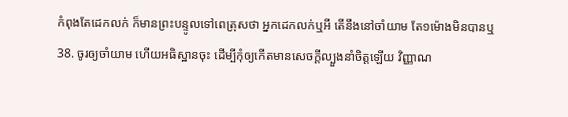កំពុងតែដេកលក់ ក៏មានព្រះបន្ទូលទៅពេត្រុសថា អ្នកដេកលក់ឬអី តើនឹងនៅចាំយាម តែ១ម៉ោងមិនបានឬ
38. ចូរឲ្យចាំយាម ហើយអធិស្ឋានចុះ ដើម្បីកុំឲ្យកើតមានសេចក្តីល្បួងនាំចិត្តឡើយ វិញ្ញាណ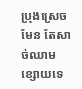ប្រុងស្រេចមែន តែសាច់ឈាមខ្សោយទេ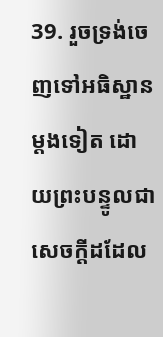39. រួចទ្រង់ចេញទៅអធិស្ឋានម្តងទៀត ដោយព្រះបន្ទូលជាសេចក្តីដដែល